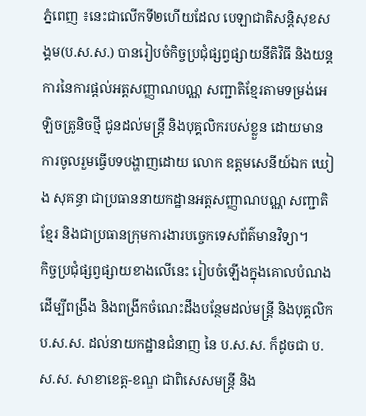ភ្នំពេញ ៖នេះជាលើកទី២ហើយដែល បេឡាជាតិសន្តិសុខសង្គម(ប.ស.ស.) បានរៀបចំកិច្ចប្រជុំផ្សព្វផ្សាយនីតិវិធី និងយន្តការនៃការផ្តល់អត្តសញ្ញាណបណ្ណ សញ្ជាតិខ្មែរតាមទម្រង់អេឡិចត្រូនិចថ្មី ជូនដល់មន្ត្រី និងបុគ្គលិករបស់ខ្លួន ដោយមានការចូលរួមធ្វើបទបង្ហាញដោយ លោក ឧត្តមសេនីយ៍ឯក ឃៀង សុគន្ធា ជាប្រធាននាយកដ្ឋានអត្តសញ្ញាណបណ្ណ សញ្ជាតិខ្មែរ និងជាប្រធានក្រុមការងារបច្ចេកទេសព័ត៌មានវិទ្យា។
កិច្ចប្រជុំផ្សព្វផ្សាយខាងលើនេះ រៀបចំឡើងក្នុងគោលបំណង ដើម្បីពង្រឹង និងពង្រីកចំណេះដឹងបន្ថែមដល់មន្រ្តី និងបុគ្គលិក ប.ស.ស. ដល់នាយកដ្ឋានជំនាញ នៃ ប.ស.ស. ក៏ដូចជា ប.ស.ស. សាខាខេត្ត-ខណ្ឌ ជាពិសេសមន្ត្រី និង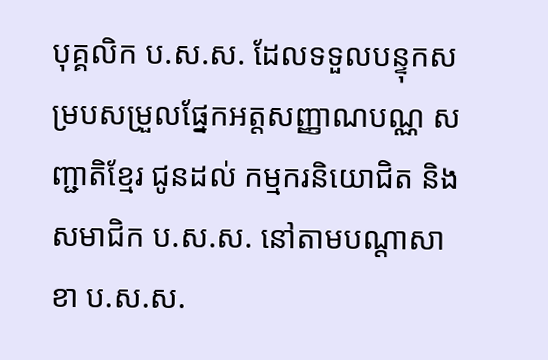បុគ្គលិក ប.ស.ស. ដែលទទួលបន្ទុកសម្របសម្រួលផ្នែកអត្តសញ្ញាណបណ្ណ សញ្ជាតិខ្មែរ ជូនដល់ កម្មករនិយោជិត និងសមាជិក ប.ស.ស. នៅតាមបណ្តាសាខា ប.ស.ស.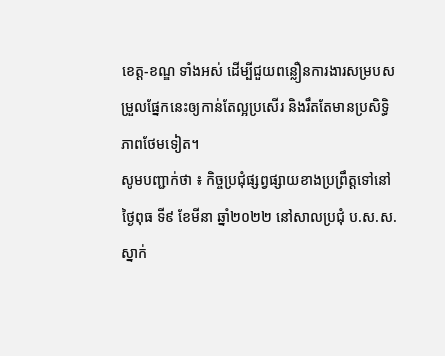ខេត្ត-ខណ្ឌ ទាំងអស់ ដើម្បីជួយពន្លឿនការងារសម្របសម្រួលផ្នែកនេះឲ្យកាន់តែល្អប្រសើរ និងរឹតតែមានប្រសិទ្ធិភាពថែមទៀត។
សូមបញ្ជាក់ថា ៖ កិច្ចប្រជុំផ្សព្វផ្សាយខាងប្រព្រឹត្តទៅនៅថ្ងៃពុធ ទី៩ ខែមីនា ឆ្នាំ២០២២ នៅសាលប្រជុំ ប.ស.ស. ស្នាក់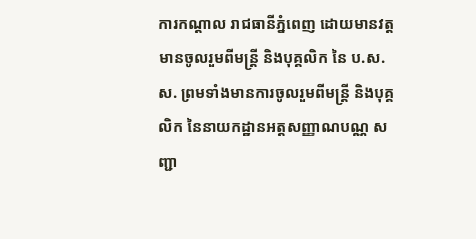ការកណ្ដាល រាជធានីភ្នំពេញ ដោយមានវត្តមានចូលរួមពីមន្រ្តី និងបុគ្គលិក នៃ ប.ស.ស. ព្រមទាំងមានការចូលរួមពីមន្រ្តី និងបុគ្គលិក នៃនាយកដ្ឋានអត្តសញ្ញាណបណ្ណ សញ្ជា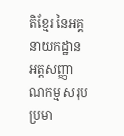តិខ្មែរ នៃអគ្គនាយកដ្ឋានអត្តសញ្ញាណកម្ម សរុបប្រមា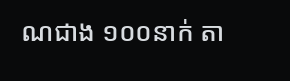ណជាង ១០០នាក់ តា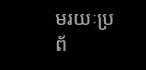មរយៈប្រព័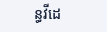ន្ធវីដេ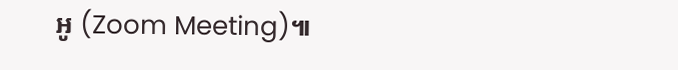អូ (Zoom Meeting)៕